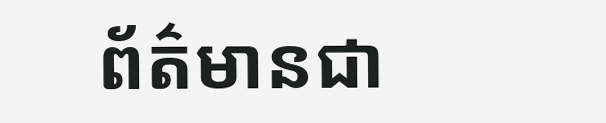ព័ត៌មានជា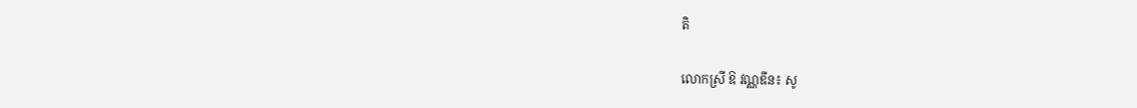តិ

លោកស្រី ឱ វណ្ណឌីន៖ សូ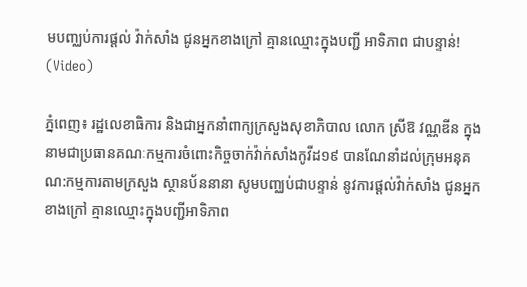មបញ្ឈប់ការផ្ដល់ វ៉ាក់សាំង ជូនអ្នកខាងក្រៅ គ្មានឈ្មោះក្នុងបញ្ជី អាទិភាព ជាបន្ទាន់! (Video)

ភ្នំពេញ៖ រដ្ឋលេខាធិការ និងជាអ្នកនាំពាក្យក្រសួងសុខាភិបាល លោក ស្រីឱ វណ្ណឌីន ក្នុងនាមជាប្រធានគណៈកម្មការចំពោះកិច្ចចាក់វ៉ាក់សាំងកូវីដ១៩ បានណែនាំដល់ក្រុមអនុគណ:កម្មការតាមក្រសួង ស្ថានប័ននានា សូមបញ្ឈប់ជាបន្ទាន់ នូវការផ្ដល់វ៉ាក់សាំង ជូនអ្នកខាងក្រៅ គ្មានឈ្មោះក្នុងបញ្ជីអាទិភាព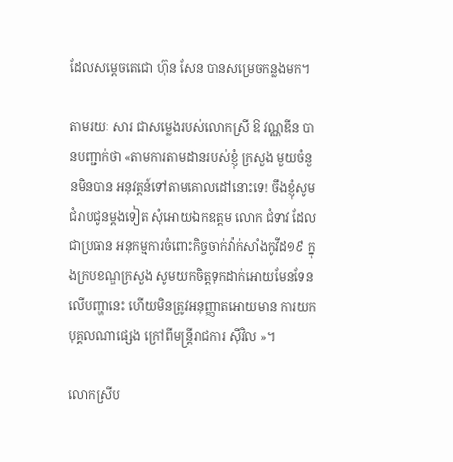ដែលសម្ដេចតេជោ ហ៊ុន សែន បានសម្រេចកន្លងមក។

តាមរយៈ សារ ជាសម្លេងរបស់លោកស្រី ឱ វណ្ណឌីន បានបញ្ជាក់ថា «តាមការតាមដានរបស់ខ្ញុំ ក្រសួង មួយចំនួនមិនបាន អនុវត្តន៍ទៅតាមគោលដៅនោះទេ! ចឹងខ្ញុំសូមជំរាបជូនម្ដងទៀត សុំអោយឯកឧត្ដម លោក ជំទាវ ដែលជាប្រធាន អនុកម្មការចំពោះកិច្ចចាក់វ៉ាក់សាំងកូវីដ១៩ ក្នុងក្របខណ្ឌក្រសួង សូមយកចិត្តទុកដាក់អោយមែនទែនលើបញ្ហានេះ ហើយមិនត្រូវអនុញ្ញាតអោយមាន ការយកបុគ្គលណាផ្សេង ក្រៅពីមន្រ្តីរាជការ ស៊ីវិល »។

លោកស្រីប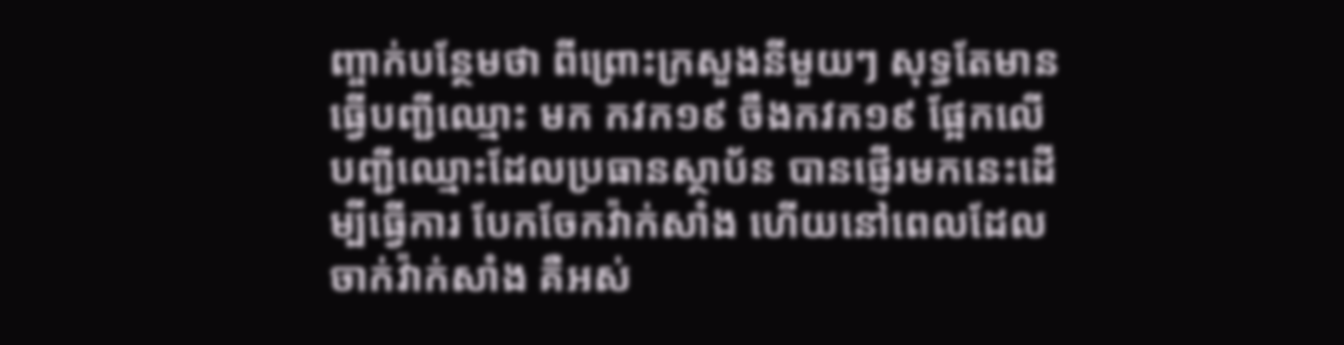ញ្ចាក់បន្ថែមថា ពីព្រោះក្រសួងនីមួយៗ សុទ្ធតែមានធ្វើបញ្ជីឈ្មោះ មក កវក១៩ ចឹងកវក១៩ ផ្អែកលើ បញ្ជីឈ្មោះដែលប្រធានស្ថាប័ន បានផ្ញើរមកនេះដើម្បីធ្វើការ បែកចែកវ៉ាក់សាំង ហើយនៅពេលដែលចាក់វ៉ាក់សាំង គឺអស់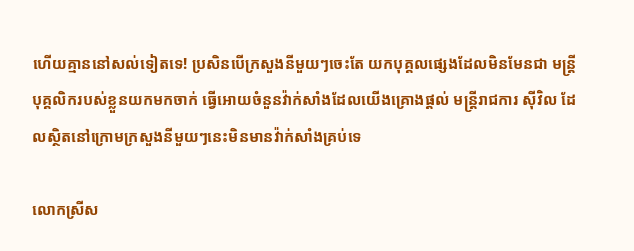ហើយគ្មាននៅសល់ទៀតទេ! ប្រសិនបើក្រសួងនីមួយៗចេះតែ យកបុគ្គលផ្សេងដែលមិនមែនជា មន្រ្តី បុគ្គលិករបស់ខ្លួនយកមកចាក់ ធ្វើអោយចំនួនវ៉ាក់សាំងដែលយើងគ្រោងផ្ដល់ មន្រ្តីរាជការ ស៊ីវិល ដែលស្ថិតនៅក្រោមក្រសួងនីមួយៗនេះមិនមានវ៉ាក់សាំងគ្រប់ទេ

លោកស្រីស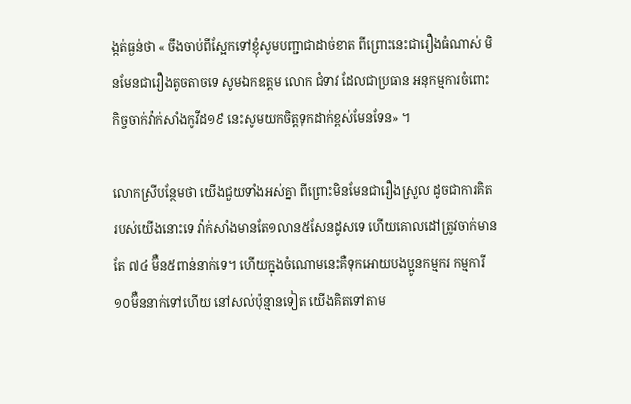ង្កត់ធ្ងន់ថា « ចឹងចាប់ពីស្អែកទៅខ្ញុំសូមបញ្ជាជាដាច់ខាត ពីព្រោះនេះជារឿងធំណាស់ មិនមែនជារឿងតូចតាចទេ សូមឯកឧត្ដម លោក ជំទាវ ដែលជាប្រធាន អនុកម្មការចំពោះកិច្ចចាក់វ៉ាក់សាំងកូវីដ១៩ នេះសូមយកចិត្តទុកដាក់ខ្ពស់មែនទែន» ។

លោកស្រីបន្ថែមថា យើងជួយទាំងអស់គ្នា ពីព្រោះមិនមែនជារឿងស្រួល ដូចជាការគិតរបស់យើងនោះទេ វ៉ាក់សាំងមានតែ១លាន៥សែនដូសទេ ហើយគោលដៅត្រូវចាក់មានតែ ៧៤ ម៊ឺន៥ពាន់នាក់ទេ។ ហើយក្នុងចំណោមនេះគឺទុកអោយបងប្អូនកម្មករ កម្មការី ១០ម៊ឺននាក់ទៅហើយ នៅសល់ប៉ុន្មានទៀត យើងគិតទៅតាម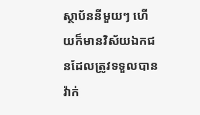ស្ថាប័ននីមួយៗ ហើយក៏មានវិស័យឯកជនដែលត្រូវទទួលបាន វ៉ាក់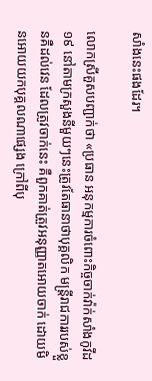សាំងនេះផងដែរ។

លោកស្រីគួសបញ្ជាក់ថា «ប្រធាន អនុកម្មការចំពោះកិច្ចចាក់វ៉ាក់សាំងកូវីដ១៩ នៅតាមក្រសួងនីមួយៗនេះត្រូវតែធានាថាបុគ្គលិក មន្រ្តីរាជការរបស់ខ្លួនគឺដល់វេន ដែលត្រូវចាក់នេះ គឺពួកគាត់ត្រួវអនុញ្ញាតអោយចាក់ ដោយមិនអោយយកបុគ្គលណាផ្សេង ក្រៅពីបុ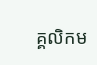គ្គលិកម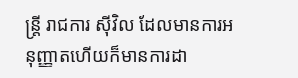ន្ត្រី រាជការ ស៊ីវិល ដែលមានការអនុញ្ញាតហើយក៏មានការដា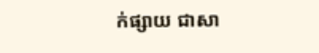ក់ផ្សាយ ជាសា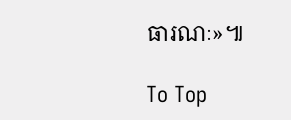ធារណៈ»៕

To Top